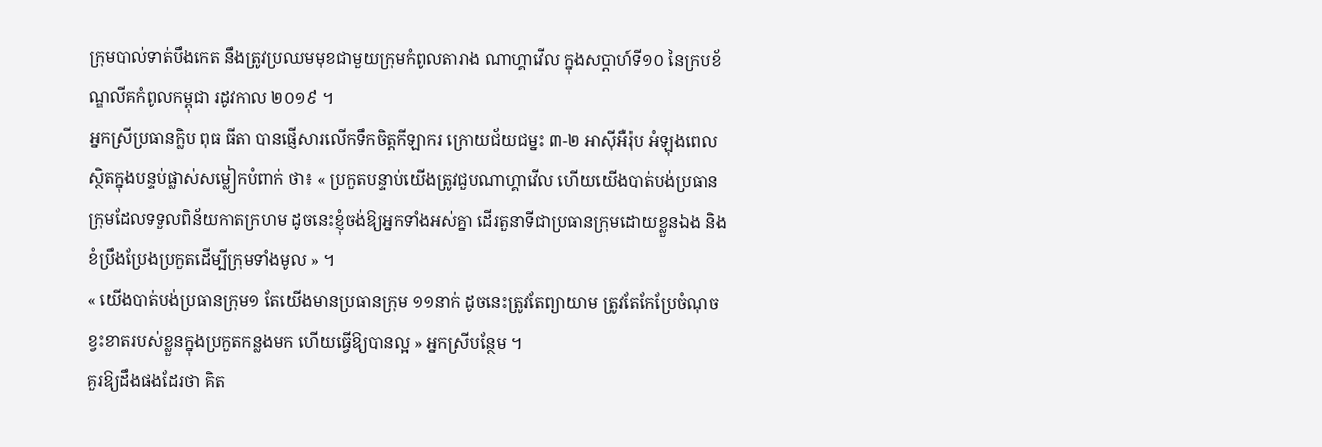ក្រុមបាល់ទាត់បឹងកេត នឹងត្រូវប្រឈមមុខជាមួយក្រុមកំពូលតារាង ណាហ្គាវើល ក្នុងសប្តាហ៍ទី១០ នៃក្របខ័ណ្ឌលីគកំពូលកម្ពុជា រដូវកាល ២០១៩ ។
អ្នកស្រីប្រធានក្លិប ពុធ ធីតា បានផ្ញើសារលើកទឹកចិត្តកីឡាករ ក្រោយជ័យជម្នះ ៣-២ អាស៊ីអឺរ៉ុប អំឡុងពេលស្ថិតក្នុងបន្ទប់ផ្លាស់សម្លៀកបំពាក់ ថា៖ « ប្រកួតបន្ទាប់យើងត្រូវជួបណាហ្គាវើល ហើយយើងបាត់បង់ប្រធានក្រុមដែលទទួលពិន័យកាតក្រហម ដូចនេះខ្ញុំចង់ឱ្យអ្នកទាំងអស់គ្នា ដើរតួនាទីជាប្រធានក្រុមដោយខ្លួនឯង និងខំប្រឹងប្រែងប្រកួតដើម្បីក្រុមទាំងមូល » ។
« យើងបាត់បង់ប្រធានក្រុម១ តែយើងមានប្រធានក្រុម ១១នាក់ ដូចនេះត្រូវតែព្យាយាម ត្រូវតែកែប្រែចំណុចខ្វះខាតរបស់ខ្លួនក្នុងប្រកួតកន្លងមក ហើយធ្វើឱ្យបានល្អ » អ្នកស្រីបន្ថែម ។
គួរឱ្យដឹងផងដែរថា គិត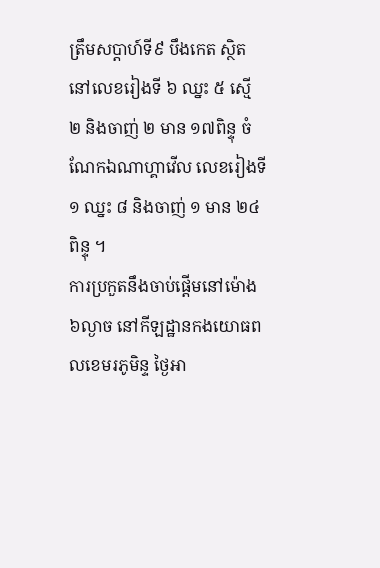ត្រឹមសប្តាហ៍ទី៩ បឹងកេត ស្ថិតនៅលេខរៀងទី ៦ ឈ្នះ ៥ ស្មើ ២ និងចាញ់ ២ មាន ១៧ពិន្ទុ ចំណែកឯណាហ្គាវើល លេខរៀងទី១ ឈ្នះ ៨ និងចាញ់ ១ មាន ២៤ពិន្ទុ ។
ការប្រកួតនឹងចាប់ផ្តើមនៅម៉ោង ៦ល្ងាច នៅកីឡដ្ឋានកងយោធពលខេមរភូមិន្ទ ថ្ងៃអា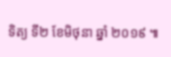ទិត្យ ទី២ ខែមិថុនា ឆ្នាំ ២០១៩ ៕